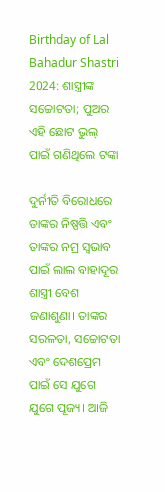Birthday of Lal Bahadur Shastri 2024: ଶାସ୍ତ୍ରୀଙ୍କ ସଚ୍ଚୋଟତା; ପୁଅର ଏହି ଛୋଟ ଭୁଲ୍ ପାଇଁ ଗଣିଥିଲେ ଟଙ୍କା

ଦୁର୍ନୀତି ବିରୋଧରେ ତାଙ୍କର ନିଷ୍ପତ୍ତି ଏବଂ ତାଙ୍କର ନମ୍ର ସ୍ୱଭାବ ପାଇଁ ଲାଲ ବାହାଦୂର ଶାସ୍ତ୍ରୀ ବେଶ ଜଣାଶୁଣା। ତାଙ୍କର ସରଳତା, ସଚ୍ଚୋଟତା ଏବଂ ଦେଶପ୍ରେମ ପାଇଁ ସେ ଯୁଗେ ଯୁଗେ ପୂଜ୍ୟ। ଆଜି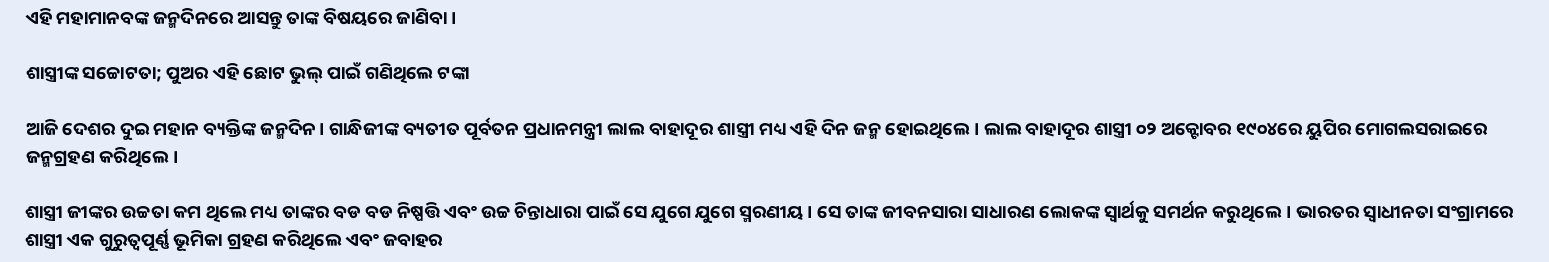ଏହି ମହାମାନବଙ୍କ ଜନ୍ମଦିନରେ ଆସନ୍ତୁ ତାଙ୍କ ବିଷୟରେ ଜାଣିବା।

ଶାସ୍ତ୍ରୀଙ୍କ ସଚ୍ଚୋଟତା; ପୁଅର ଏହି ଛୋଟ ଭୁଲ୍ ପାଇଁ ଗଣିଥିଲେ ଟଙ୍କା

ଆଜି ଦେଶର ଦୁଇ ମହାନ ବ୍ୟକ୍ତିଙ୍କ ଜନ୍ମଦିନ। ଗାନ୍ଧିଜୀଙ୍କ ବ୍ୟତୀତ ପୂର୍ବତନ ପ୍ରଧାନମନ୍ତ୍ରୀ ଲାଲ ବାହାଦୂର ଶାସ୍ତ୍ରୀ ମଧ୍ୟ ଏହି ଦିନ ଜନ୍ମ ହୋଇଥିଲେ। ଲାଲ ବାହାଦୂର ଶାସ୍ତ୍ରୀ ୦୨ ଅକ୍ଟୋବର ୧୯୦୪ରେ ୟୁପିର ମୋଗଲସରାଇରେ ଜନ୍ମଗ୍ରହଣ କରିଥିଲେ।

ଶାସ୍ତ୍ରୀ ଜୀଙ୍କର ଉଚ୍ଚତା କମ ଥିଲେ ମଧ୍ୟ ତାଙ୍କର ବଡ ବଡ ନିଷ୍ପତ୍ତି ଏବଂ ଉଚ୍ଚ ଚିନ୍ତାଧାରା ପାଇଁ ସେ ଯୁଗେ ଯୁଗେ ସ୍ମରଣୀୟ। ସେ ତାଙ୍କ ଜୀବନସାରା ସାଧାରଣ ଲୋକଙ୍କ ସ୍ୱାର୍ଥକୁ ସମର୍ଥନ କରୁଥିଲେ। ଭାରତର ସ୍ୱାଧୀନତା ସଂଗ୍ରାମରେ ଶାସ୍ତ୍ରୀ ଏକ ଗୁରୁତ୍ୱପୂର୍ଣ୍ଣ ଭୂମିକା ଗ୍ରହଣ କରିଥିଲେ ଏବଂ ଜବାହର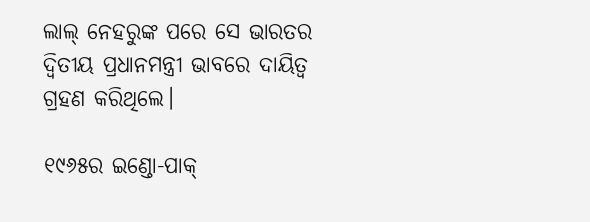ଲାଲ୍ ନେହରୁଙ୍କ ପରେ ସେ ଭାରତର ଦ୍ୱିତୀୟ ପ୍ରଧାନମନ୍ତ୍ରୀ ଭାବରେ ଦାୟିତ୍ୱ ଗ୍ରହଣ କରିଥିଲେ।

୧୯୬୫ର ଇଣ୍ଡୋ-ପାକ୍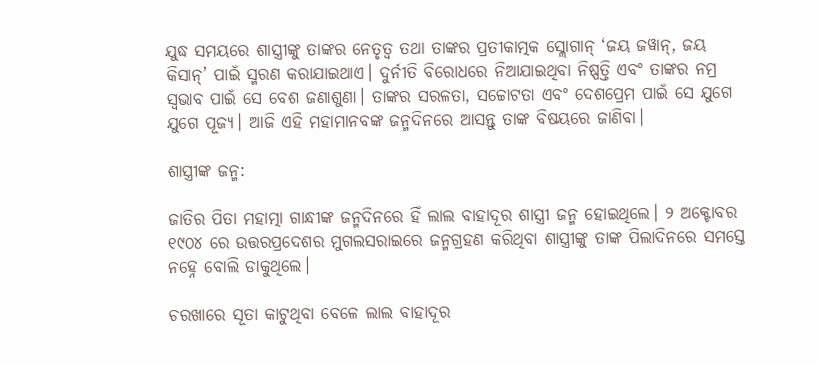ଯୁଦ୍ଧ ସମୟରେ ଶାସ୍ତ୍ରୀଙ୍କୁ ତାଙ୍କର ନେତୃତ୍ୱ ତଥା ତାଙ୍କର ପ୍ରତୀକାତ୍ମକ ସ୍ଲୋଗାନ୍ ‘ଜୟ ଜୱାନ୍, ଜୟ କିସାନ୍’ ପାଇଁ ସ୍ମରଣ କରାଯାଇଥାଏ। ଦୁର୍ନୀତି ବିରୋଧରେ ନିଆଯାଇଥିବା ନିଷ୍ପତ୍ତି ଏବଂ ତାଙ୍କର ନମ୍ର ସ୍ୱଭାବ ପାଇଁ ସେ ବେଶ ଜଣାଶୁଣା। ତାଙ୍କର ସରଳତା, ସଚ୍ଚୋଟତା ଏବଂ ଦେଶପ୍ରେମ ପାଇଁ ସେ ଯୁଗେ ଯୁଗେ ପୂଜ୍ୟ। ଆଜି ଏହି ମହାମାନବଙ୍କ ଜନ୍ମଦିନରେ ଆସନ୍ତୁ ତାଙ୍କ ବିଷୟରେ ଜାଣିବା।

ଶାସ୍ତ୍ରୀଙ୍କ ଜନ୍ମ:

ଜାତିର ପିତା ମହାତ୍ମା ଗାନ୍ଧୀଙ୍କ ଜନ୍ମଦିନରେ ହିଁ ଲାଲ ବାହାଦୂର ଶାସ୍ତ୍ରୀ ଜନ୍ମ ହୋଇଥିଲେ। ୨ ଅକ୍ଟୋବର ୧୯୦୪ ରେ ଉତ୍ତରପ୍ରଦେଶର ମୁଗଲସରାଇରେ ଜନ୍ମଗ୍ରହଣ କରିଥିବା ଶାସ୍ତ୍ରୀଙ୍କୁ ତାଙ୍କ ପିଲାଦିନରେ ସମସ୍ତେ ନହ୍ନେ ବୋଲି ଡାକୁଥିଲେ।

ଚରଖାରେ ସୂତା କାଟୁଥିବା ବେଳେ ଲାଲ ବାହାଦୂର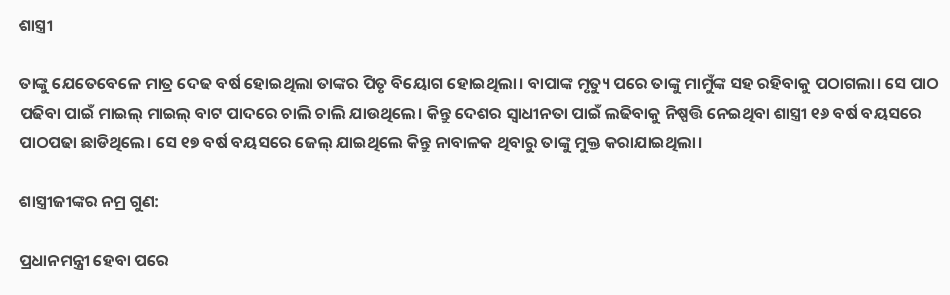ଶାସ୍ତ୍ରୀ

ତାଙ୍କୁ ଯେତେବେଳେ ମାତ୍ର ଦେଢ ବର୍ଷ ହୋଇଥିଲା ତାଙ୍କର ପିତୃ ବିୟୋଗ ହୋଇଥିଲା। ବାପାଙ୍କ ମୃତ୍ୟୁ ପରେ ତାଙ୍କୁ ମାମୁଁଙ୍କ ସହ ରହିବାକୁ ପଠାଗଲା। ସେ ପାଠ ପଢିବା ପାଇଁ ମାଇଲ୍ ମାଇଲ୍ ବାଟ ପାଦରେ ଚାଲି ଚାଲି ଯାଉଥିଲେ। କିନ୍ତୁ ଦେଶର ସ୍ୱାଧୀନତା ପାଇଁ ଲଢିବାକୁ ନିଷ୍ପତ୍ତି ନେଇଥିବା ଶାସ୍ତ୍ରୀ ୧୬ ବର୍ଷ ବୟସରେ ପାଠପଢା ଛାଡିଥିଲେ। ସେ ୧୭ ବର୍ଷ ବୟସରେ ଜେଲ୍‌ ଯାଇଥିଲେ କିନ୍ତୁ ନାବାଳକ ଥିବାରୁ ତାଙ୍କୁ ମୁକ୍ତ କରାଯାଇଥିଲା।

ଶାସ୍ତ୍ରୀଜୀଙ୍କର ନମ୍ର ଗୁଣ:

ପ୍ରଧାନମନ୍ତ୍ରୀ ହେବା ପରେ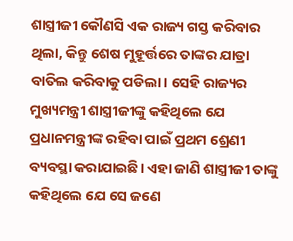ଶାସ୍ତ୍ରୀଜୀ କୌଣସି ଏକ ରାଜ୍ୟ ଗସ୍ତ କରିବାର ଥିଲା, କିନ୍ତୁ ଶେଷ ମୁହୂର୍ତ୍ତରେ ତାଙ୍କର ଯାତ୍ରା ବାତିଲ କରିବାକୁ ପଡିଲା। ସେହି ରାଜ୍ୟର ମୁଖ୍ୟମନ୍ତ୍ରୀ ଶାସ୍ତ୍ରୀଜୀଙ୍କୁ କହିଥିଲେ ଯେ ପ୍ରଧାନମନ୍ତ୍ରୀଙ୍କ ରହିବା ପାଇଁ ପ୍ରଥମ ଶ୍ରେଣୀ ବ୍ୟବସ୍ଥା କରାଯାଇଛି। ଏହା ଜାଣି ଶାସ୍ତ୍ରୀଜୀ ତାଙ୍କୁ କହିଥିଲେ ଯେ ସେ ଜଣେ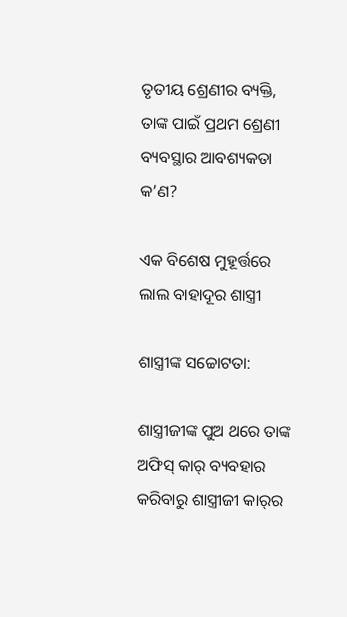ତୃତୀୟ ଶ୍ରେଣୀର ବ୍ୟକ୍ତି, ତାଙ୍କ ପାଇଁ ପ୍ରଥମ ଶ୍ରେଣୀ ବ୍ୟବସ୍ଥାର ଆବଶ୍ୟକତା କ’ଣ?

ଏକ ବିଶେଷ ମୁହୂର୍ତ୍ତରେ ଲାଲ ବାହାଦୂର ଶାସ୍ତ୍ରୀ

ଶାସ୍ତ୍ରୀଙ୍କ ସଚ୍ଚୋଟତା:

ଶାସ୍ତ୍ରୀଜୀଙ୍କ ପୁଅ ଥରେ ତାଙ୍କ ଅଫିସ୍ କାର୍ ବ୍ୟବହାର କରିବାରୁ ଶାସ୍ତ୍ରୀଜୀ କାର୍‌ର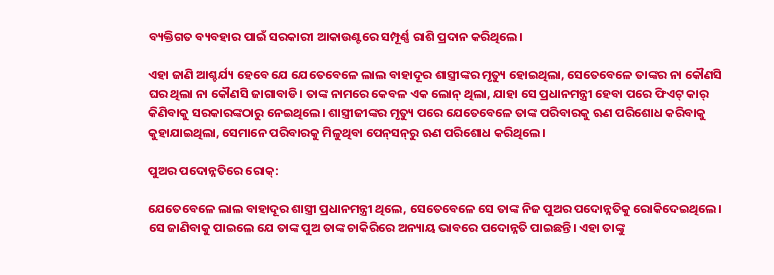ବ୍ୟକ୍ତିଗତ ବ୍ୟବହାର ପାଇଁ ସରକାରୀ ଆକାଉଣ୍ଟରେ ସମ୍ପୂର୍ଣ୍ଣ ରାଶି ପ୍ରଦାନ କରିଥିଲେ।

ଏହା ଜାଣି ଆଶ୍ଚର୍ଯ୍ୟ ହେବେ ଯେ ଯେତେବେଳେ ଲାଲ ବାହାଦୂର ଶାସ୍ତ୍ରୀଙ୍କର ମୃତ୍ୟୁ ହୋଇଥିଲା, ସେତେବେଳେ ତାଙ୍କର ନା କୌଣସି ଘର ଥିଲା ନା କୌଣସି ଜାଗାବାଡି। ତାଙ୍କ ନାମରେ କେବଳ ଏକ ଲୋନ୍ ଥିଲା, ଯାହା ସେ ପ୍ରଧାନମନ୍ତ୍ରୀ ହେବା ପରେ ଫିଏଟ୍ କାର୍‌ କିଣିବାକୁ ସରକାରଙ୍କଠାରୁ ନେଇଥିଲେ। ଶାସ୍ତ୍ରୀଜୀଙ୍କର ମୃତ୍ୟୁ ପରେ ଯେତେବେଳେ ତାଙ୍କ ପରିବାରକୁ ଋଣ ପରିଶୋଧ କରିବାକୁ କୁହାଯାଇଥିଲା, ସେମାନେ ପରିବାରକୁ ମିଳୁଥିବା ପେନ୍‌ସନ୍‌ରୁ ଋଣ ପରିଶୋଧ କରିଥିଲେ।

ପୁଅର ପଦୋନ୍ନତିରେ ରୋକ୍:

ଯେତେବେଳେ ଲାଲ ବାହାଦୂର ଶାସ୍ତ୍ରୀ ପ୍ରଧାନମନ୍ତ୍ରୀ ଥିଲେ, ସେତେବେଳେ ସେ ତାଙ୍କ ନିଜ ପୁଅର ପଦୋନ୍ନତିକୁ ରୋକିଦେଇଥିଲେ। ସେ ଜାଣିବାକୁ ପାଇଲେ ଯେ ତାଙ୍କ ପୁଅ ତାଙ୍କ ଚାକିରିରେ ଅନ୍ୟାୟ ଭାବରେ ପଦୋନ୍ନତି ପାଇଛନ୍ତି। ଏହା ତାଙ୍କୁ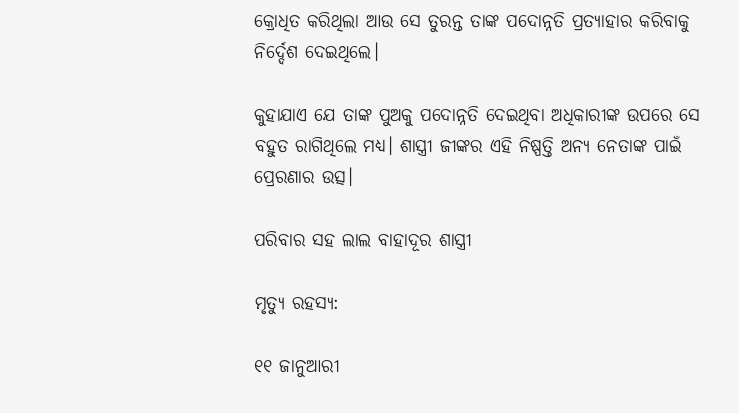କ୍ରୋଧିତ କରିଥିଲା ଆଉ ସେ ତୁରନ୍ତ ତାଙ୍କ ପଦୋନ୍ନତି ପ୍ରତ୍ୟାହାର କରିବାକୁ ନିର୍ଦ୍ଦେଶ ଦେଇଥିଲେ।

କୁହାଯାଏ ଯେ ତାଙ୍କ ପୁଅକୁ ପଦୋନ୍ନତି ଦେଇଥିବା ଅଧିକାରୀଙ୍କ ଉପରେ ସେ ବହୁତ ରାଗିଥିଲେ ମଧ୍ୟ। ଶାସ୍ତ୍ରୀ ଜୀଙ୍କର ଏହି ନିଷ୍ପତ୍ତି ଅନ୍ୟ ନେତାଙ୍କ ପାଇଁ ପ୍ରେରଣାର ଉତ୍ସ।

ପରିବାର ସହ ଲାଲ ବାହାଦୂର ଶାସ୍ତ୍ରୀ

ମୃତ୍ୟୁ ରହସ୍ୟ:

୧୧ ଜାନୁଆରୀ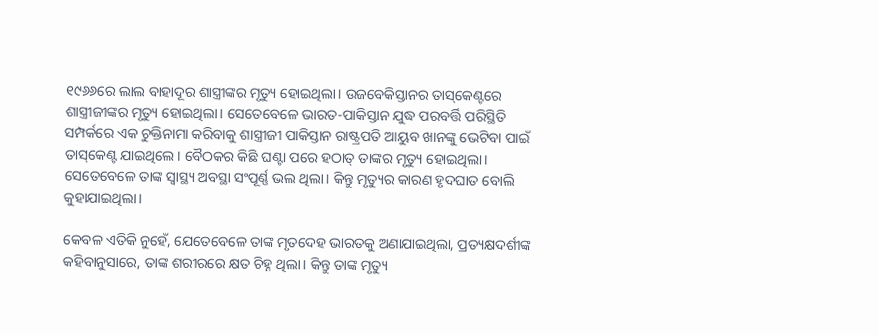୧୯୬୬ରେ ଲାଲ ବାହାଦୂର ଶାସ୍ତ୍ରୀଙ୍କର ମୃତ୍ୟୁ ହୋଇଥିଲା। ଉଜବେକିସ୍ତାନର ତାସ୍‌କେଣ୍ଟରେ ଶାସ୍ତ୍ରୀଜୀଙ୍କର ମୃତ୍ୟୁ ହୋଇଥିଲା। ସେତେବେଳେ ଭାରତ-ପାକିସ୍ତାନ ଯୁଦ୍ଧ ପରବର୍ତ୍ତି ପରିସ୍ଥିତି ସମ୍ପର୍କରେ ଏକ ଚୁକ୍ତିନାମା କରିବାକୁ ଶାସ୍ତ୍ରୀଜୀ ପାକିସ୍ତାନ ରାଷ୍ଟ୍ରପତି ଆୟୁବ ଖାନଙ୍କୁ ଭେଟିବା ପାଇଁ ତାସ୍‌କେଣ୍ଟ ଯାଇଥିଲେ। ବୈଠକର କିଛି ଘଣ୍ଟା ପରେ ହଠାତ୍ ତାଙ୍କର ମୃତ୍ୟୁ ହୋଇଥିଲା। ସେତେବେଳେ ତାଙ୍କ ସ୍ୱାସ୍ଥ୍ୟ ଅବସ୍ଥା ସଂପୂର୍ଣ୍ଣ ଭଲ ଥିଲା। କିନ୍ତୁ ମୃତ୍ୟୁର କାରଣ ହୃଦଘାତ ବୋଲି କୁହାଯାଇଥିଲା।

କେବଳ ଏତିକି ନୁହେଁ, ଯେତେବେଳେ ତାଙ୍କ ମୃତଦେହ ଭାରତକୁ ଅଣାଯାଇଥିଲା, ପ୍ରତ୍ୟକ୍ଷଦର୍ଶୀଙ୍କ କହିବାନୁସାରେ, ତାଙ୍କ ଶରୀରରେ କ୍ଷତ ଚିହ୍ନ ଥିଲା। କିନ୍ତୁ ତାଙ୍କ ମୃତ୍ୟୁ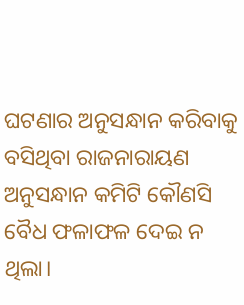ଘଟଣାର ଅନୁସନ୍ଧାନ କରିବାକୁ ବସିଥିବା ରାଜନାରାୟଣ ଅନୁସନ୍ଧାନ କମିଟି କୌଣସି ବୈଧ ଫଳାଫଳ ଦେଇ ନ ଥିଲା।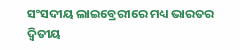ସଂସଦୀୟ ଲାଇବ୍ରେରୀରେ ମଧ୍ୟ ଭାରତର ଦ୍ୱିତୀୟ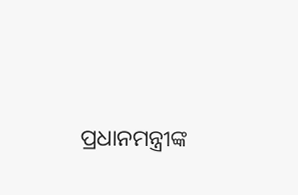ପ୍ରଧାନମନ୍ତ୍ରୀଙ୍କ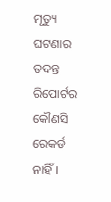ମୃତ୍ୟୁ ଘଟଣାର ତଦନ୍ତ ରିପୋର୍ଟର କୌଣସି ରେକର୍ଡ ନାହିଁ।